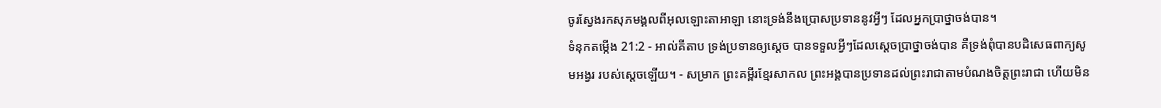ចូរស្វែងរកសុភមង្គលពីអុលឡោះតាអាឡា នោះទ្រង់នឹងប្រោសប្រទាននូវអ្វីៗ ដែលអ្នកប្រាថ្នាចង់បាន។
ទំនុកតម្កើង 21:2 - អាល់គីតាប ទ្រង់ប្រទានឲ្យស្តេច បានទទួលអ្វីៗដែលស្តេចប្រាថ្នាចង់បាន គឺទ្រង់ពុំបានបដិសេធពាក្យសូមអង្វរ របស់ស្តេចឡើយ។ - សម្រាក ព្រះគម្ពីរខ្មែរសាកល ព្រះអង្គបានប្រទានដល់ព្រះរាជាតាមបំណងចិត្តព្រះរាជា ហើយមិន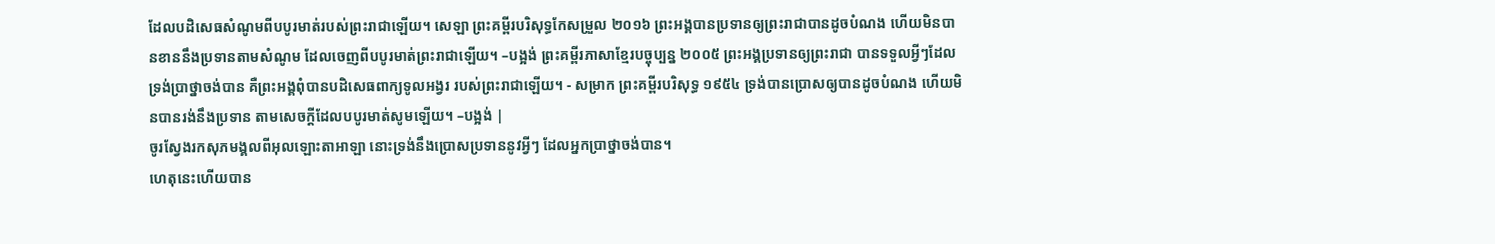ដែលបដិសេធសំណូមពីបបូរមាត់របស់ព្រះរាជាឡើយ។ សេឡា ព្រះគម្ពីរបរិសុទ្ធកែសម្រួល ២០១៦ ព្រះអង្គបានប្រទានឲ្យព្រះរាជាបានដូចបំណង ហើយមិនបានខាននឹងប្រទានតាមសំណូម ដែលចេញពីបបូរមាត់ព្រះរាជាឡើយ។ –បង្អង់ ព្រះគម្ពីរភាសាខ្មែរបច្ចុប្បន្ន ២០០៥ ព្រះអង្គប្រទានឲ្យព្រះរាជា បានទទួលអ្វីៗដែលទ្រង់ប្រាថ្នាចង់បាន គឺព្រះអង្គពុំបានបដិសេធពាក្យទូលអង្វរ របស់ព្រះរាជាឡើយ។ - សម្រាក ព្រះគម្ពីរបរិសុទ្ធ ១៩៥៤ ទ្រង់បានប្រោសឲ្យបានដូចបំណង ហើយមិនបានរង់នឹងប្រទាន តាមសេចក្ដីដែលបបូរមាត់សូមឡើយ។ –បង្អង់ |
ចូរស្វែងរកសុភមង្គលពីអុលឡោះតាអាឡា នោះទ្រង់នឹងប្រោសប្រទាននូវអ្វីៗ ដែលអ្នកប្រាថ្នាចង់បាន។
ហេតុនេះហើយបាន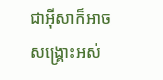ជាអ៊ីសាក៏អាចសង្គ្រោះអស់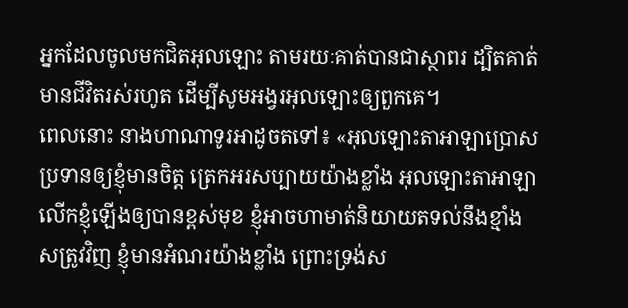អ្នកដែលចូលមកជិតអុលឡោះ តាមរយៈគាត់បានជាស្ថាពរ ដ្បិតគាត់មានជីវិតរស់រហូត ដើម្បីសូមអង្វរអុលឡោះឲ្យពួកគេ។
ពេលនោះ នាងហាណាទូរអាដូចតទៅ៖ «អុលឡោះតាអាឡាប្រោសប្រទានឲ្យខ្ញុំមានចិត្ត ត្រេកអរសប្បាយយ៉ាងខ្លាំង អុលឡោះតាអាឡាលើកខ្ញុំឡើងឲ្យបានខ្ពស់មុខ ខ្ញុំអាចហាមាត់និយាយតទល់នឹងខ្មាំងសត្រូវវិញ ខ្ញុំមានអំណរយ៉ាងខ្លាំង ព្រោះទ្រង់ស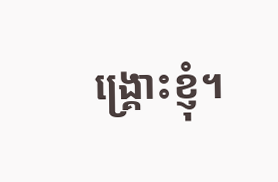ង្គ្រោះខ្ញុំ។